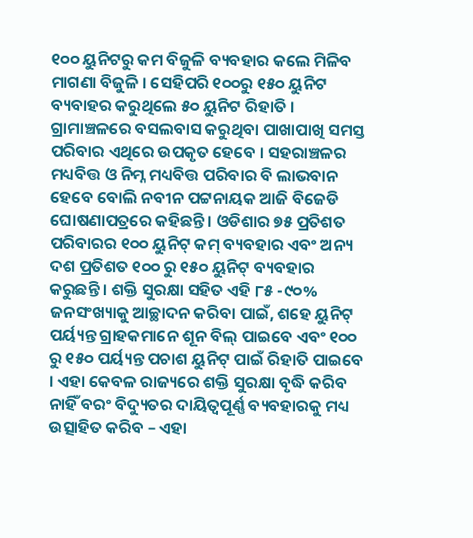୧୦୦ ୟୁନିଟରୁ କମ ବିଜୁଳି ବ୍ୟବହାର କଲେ ମିଳିବ ମାଗଣା ବିଜୁଳି । ସେହିପରି ୧୦୦ରୁ ୧୫୦ ୟୁନିଟ ବ୍ୟବାହର କରୁଥିଲେ ୫୦ ୟୁନିଟ ରିହାତି । ଗ୍ରାମାଞ୍ଚଳରେ ବସଲବାସ କରୁଥିବା ପାଖାପାଖି ସମସ୍ତ ପରିବାର ଏଥିରେ ଉପକୃତ ହେବେ । ସହରାଞ୍ଚଳର ମଧ୍ୟବିତ୍ତ ଓ ନିମ୍ନ ମଧ୍ୟବିତ୍ତ ପରିବାର ବି ଲାଭବାନ ହେବେ ବୋଲି ନବୀନ ପଟ୍ଟନାୟକ ଆଜି ବିଜେଡି ଘୋଷଣାପତ୍ରରେ କହିଛନ୍ତି । ଓଡିଶାର ୭୫ ପ୍ରତିଶତ ପରିବାରର ୧୦୦ ୟୁନିଟ୍ କମ୍ ବ୍ୟବହାର ଏବଂ ଅନ୍ୟ ଦଶ ପ୍ରତିଶତ ୧୦୦ ରୁ ୧୫୦ ୟୁନିଟ୍ ବ୍ୟବହାର କରୁଛନ୍ତି । ଶକ୍ତି ସୁରକ୍ଷା ସହିତ ଏହି ୮୫ -୯୦% ଜନସଂଖ୍ୟାକୁ ଆଚ୍ଛାଦନ କରିବା ପାଇଁ, ଶହେ ୟୁନିଟ୍ ପର୍ୟ୍ୟନ୍ତ ଗ୍ରାହକମାନେ ଶୂନ ବିଲ୍ ପାଇବେ ଏବଂ ୧୦୦ ରୁ ୧୫୦ ପର୍ୟ୍ୟନ୍ତ ପଚାଶ ୟୁନିଟ୍ ପାଇଁ ରିହାତି ପାଇବେ । ଏହା କେବଳ ରାଜ୍ୟରେ ଶକ୍ତି ସୁରକ୍ଷା ବୃଦ୍ଧି କରିବ ନାହିଁ ବରଂ ବିଦ୍ୟୁତର ଦାୟିତ୍ବପୂର୍ଣ୍ଣ ବ୍ୟବହାରକୁ ମଧ୍ୟ ଉତ୍ସାହିତ କରିବ – ଏହା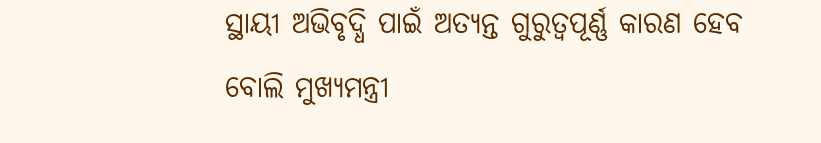ସ୍ଥାୟୀ ଅଭିବୃଦ୍ଧି ପାଇଁ ଅତ୍ୟନ୍ତ ଗୁରୁତ୍ୱପୂର୍ଣ୍ଣ କାରଣ ହେବ ବୋଲି ମୁଖ୍ୟମନ୍ତ୍ରୀ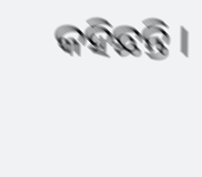କହିଛନ୍ତି ।